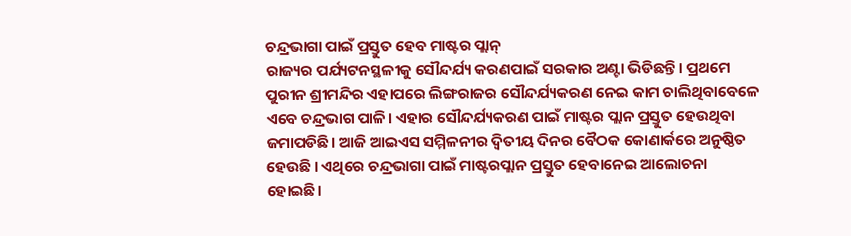ଚନ୍ଦ୍ରଭାଗା ପାଇଁ ପ୍ରସ୍ତୁତ ହେବ ମାଷ୍ଟର ପ୍ଲାନ୍
ରାଜ୍ୟର ପର୍ଯ୍ୟଟନସ୍ଥଳୀକୁ ସୌନ୍ଦର୍ଯ୍ୟ କରଣପାଇଁ ସରକାର ଅଣ୍ଟା ଭିଡିଛନ୍ତି। ପ୍ରଥମେ ପୁରୀନ ଶ୍ରୀମନ୍ଦିର ଏହାପରେ ଲିଙ୍ଗରାଜର ସୌନ୍ଦର୍ଯ୍ୟକରଣ ନେଇ କାମ ଚାଲିଥିବାବେଳେ ଏବେ ଚନ୍ଦ୍ରଭାଗ ପାଳି। ଏହାର ସୌନ୍ଦର୍ଯ୍ୟକରଣ ପାଇଁ ମାଷ୍ଟର ପ୍ଲାନ ପ୍ରସ୍ତୁତ ହେଉଥିବା ଜମାପଡିଛି। ଆଜି ଆଇଏସ ସମ୍ମିଳନୀର ଦ୍ୱିତୀୟ ଦିନର ବୈଠକ କୋଣାର୍କରେ ଅନୁଷ୍ଠିତ ହେଉଛି । ଏଥିରେ ଚନ୍ଦ୍ରଭାଗା ପାଇଁ ମାଷ୍ଟରପ୍ଲାନ ପ୍ରସ୍ତୁତ ହେବାନେଇ ଆଲୋଚନା ହୋଇଛି।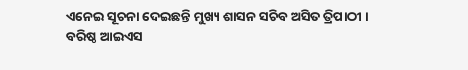ଏନେଇ ସୂଚନା ଦେଇଛନ୍ତି ମୁଖ୍ୟ ଶାସନ ସଚିବ ଅସିତ ତ୍ରିପାଠୀ ।
ବରିଷ୍ଠ ଆଇଏସ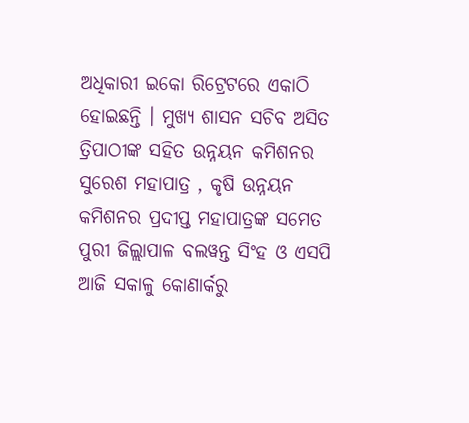ଅଧିକାରୀ ଇକୋ ରିଟ୍ରେଟରେ ଏକାଠି ହୋଇଛନ୍ତି । ମୁଖ୍ୟ ଶାସନ ସଚିବ ଅସିତ ତ୍ରିପାଠୀଙ୍କ ସହିତ ଉନ୍ନୟନ କମିଶନର ସୁରେଶ ମହାପାତ୍ର , କୃଷି ଉନ୍ନୟନ କମିଶନର ପ୍ରଦୀପ୍ତ ମହାପାତ୍ରଙ୍କ ସମେତ ପୁରୀ ଜିଲ୍ଲାପାଳ ବଲୱନ୍ତ ସିଂହ ଓ ଏସପି ଆଜି ସକାଳୁ କୋଣାର୍କରୁ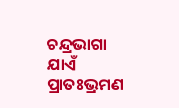ଚନ୍ଦ୍ରଭାଗା ଯାଏଁ ପ୍ରାତଃଭ୍ରମଣ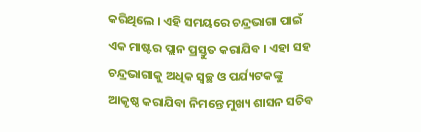କରିଥିଲେ । ଏହି ସମୟରେ ଚନ୍ଦ୍ରଭାଗା ପାଇଁ ଏକ ମାଷ୍ଟର ପ୍ଲାନ ପ୍ରସ୍ତୁତ କରାଯିବ । ଏହା ସହ ଚନ୍ଦ୍ରଭାଗାକୁ ଅଧିକ ସ୍ୱଚ୍ଛ ଓ ପର୍ଯ୍ୟଟକଙ୍କୁ ଆକୃଷ୍ଠ କରାଯିବା ନିମନ୍ତେ ମୁଖ୍ୟ ଶାସନ ସଚିବ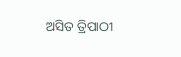ଅସିତ ତ୍ରିପାଠୀ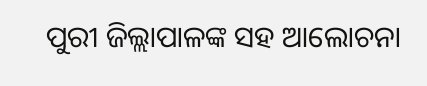ପୁରୀ ଜିଲ୍ଲାପାଳଙ୍କ ସହ ଆଲୋଚନା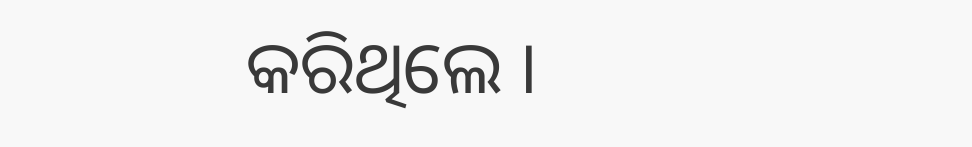କରିଥିଲେ ।